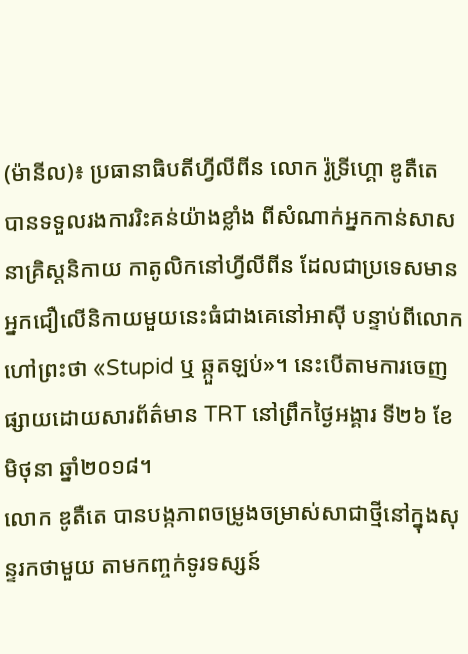(ម៉ានីល)៖ ប្រធានាធិបតីហ្វីលីពីន លោក រ៉ូទ្រីហ្គោ ឌូតឺតេ បានទទួលរងការរិះគន់យ៉ាងខ្លាំង ពីសំណាក់អ្នកកាន់សាសនាគ្រិស្ដនិកាយ កាតូលិកនៅហ្វីលីពីន ដែលជាប្រទេសមានអ្នកជឿលើនិកាយមួយនេះធំជាងគេនៅអាស៊ី បន្ទាប់ពីលោកហៅព្រះថា «Stupid ឬ ឆ្កួតឡប់»។ នេះបើតាមការចេញផ្សាយដោយសារព័ត៌មាន TRT នៅព្រឹកថ្ងៃអង្គារ ទី២៦ ខែមិថុនា ឆ្នាំ២០១៨។
លោក ឌូតឺតេ បានបង្កភាពចម្រូងចម្រាស់សាជាថ្មីនៅក្នុងសុន្ទរកថាមួយ តាមកញ្ចក់ទូរទស្សន៍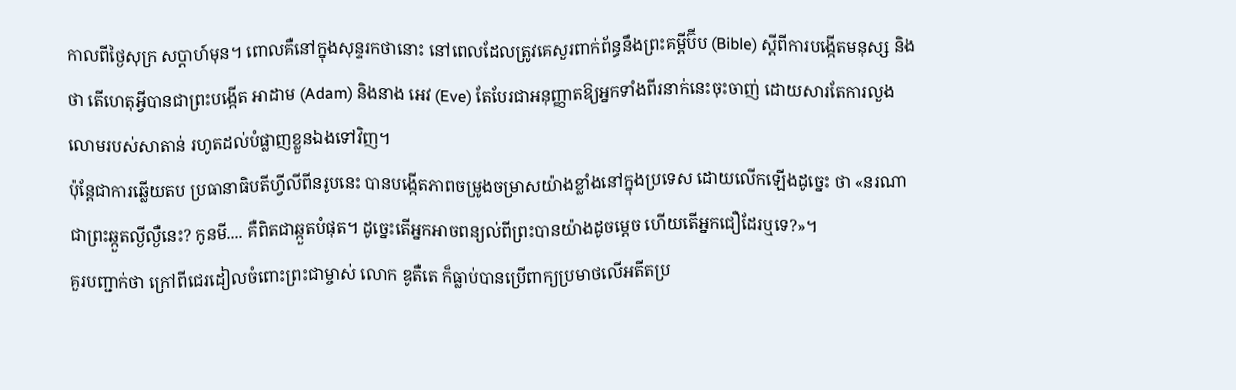កាលពីថ្ងៃសុក្រ សប្ដាហ៍មុន។ ពោលគឺនៅក្នុងសុន្ទរកថានោះ នៅពេលដែលត្រូវគេសួរពាក់ព័ន្ធនឹងព្រះគម្ពីប៊ីប (Bible) ស្ដីពីការបង្កើតមនុស្ស និងថា តើហេតុអ្វីបានជាព្រះបង្កើត អាដាម (Adam) និងនាង អេវ (Eve) តែបែរជាអនុញ្ញាតឱ្យអ្នកទាំងពីរនាក់នេះចុះចាញ់ ដោយសារតែការលួងលោមរបស់សាតាន់ រហូតដល់បំផ្លាញខ្លួនឯងទៅវិញ។
ប៉ុន្តែជាការឆ្លើយតប ប្រធានាធិបតីហ្វីលីពីនរូបនេះ បានបង្កើតភាពចម្រូងចម្រាសយ៉ាងខ្លាំងនៅក្នុងប្រទេស ដោយលើកឡើងដូច្នេះ ថា «នរណាជាព្រះឆ្កួតល្ងីល្ងឺនេះ? កូនមី.... គឺពិតជាឆ្កួតបំផុត។ ដូច្នេះតើអ្នកអាចពន្យល់ពីព្រះបានយ៉ាងដូចម្ដេច ហើយតើអ្នកជឿដែរឬទេ?»។
គួរបញ្ជាក់ថា ក្រៅពីជេរដៀលចំពោះព្រះជាម្ចាស់ លោក ឌូតឺតេ ក៏ធ្លាប់បានប្រើពាក្យប្រមាថលើអតីតប្រ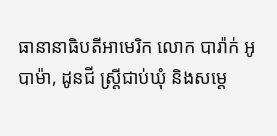ធានានាធិបតីអាមេរិក លោក បារ៉ាក់ អូបាម៉ា, ដូនជី ស្ត្រីជាប់ឃុំ និងសម្ដេ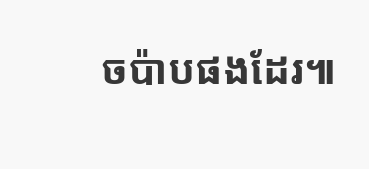ចប៉ាបផងដែរ៕